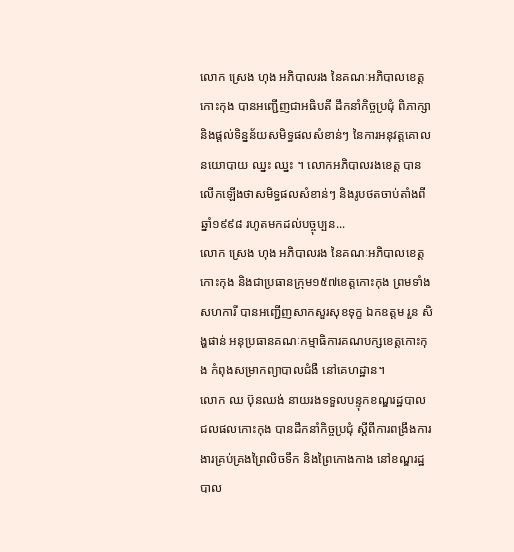លោក ស្រេង ហុង អភិបាលរង នៃគណៈអភិបាលខេត្តកោះកុង បានអញ្ជើញជាអធិបតី ដឹកនាំកិច្ចប្រជុំ ពិភាក្សា និងផ្តល់ទិន្នន័យសមិទ្ធផលសំខាន់ៗ នៃការអនុវត្តគោលនយោបាយ ឈ្នះ ឈ្នះ ។ លោកអភិបាលរងខេត្ត បានលើកឡើងថាសមិទ្ធផលសំខាន់ៗ និងរូបថតចាប់តាំងពីឆ្នាំ១៩៩៨ រហូតមកដល់បច្ចុប្បន...
លោក ស្រេង ហុង អភិបាលរង នៃគណៈអភិបាលខេត្តកោះកុង និងជាប្រធានក្រុម១៥៧ខេត្តកោះកុង ព្រមទាំងសហការី បានអញ្ជើញសាកសួរសុខទុក្ខ ឯកឧត្តម រួន សិង្ហផាន់ អនុប្រធានគណៈកម្មាធិការគណបក្សខេត្តកោះកុង កំពុងសម្រាកព្យាបាលជំងឺ នៅគេហដ្ឋាន។
លោក ឈ ប៊ុនឈង់ នាយរងទទួលបន្ទុកខណ្ឌរដ្ឋបាលជលផលកោះកុង បានដឹកនាំកិច្ចប្រជុំ ស្តីពីការពង្រឹងការងារគ្រប់គ្រងព្រៃលិចទឹក និងព្រៃកោងកាង នៅខណ្ឌរដ្ឋបាល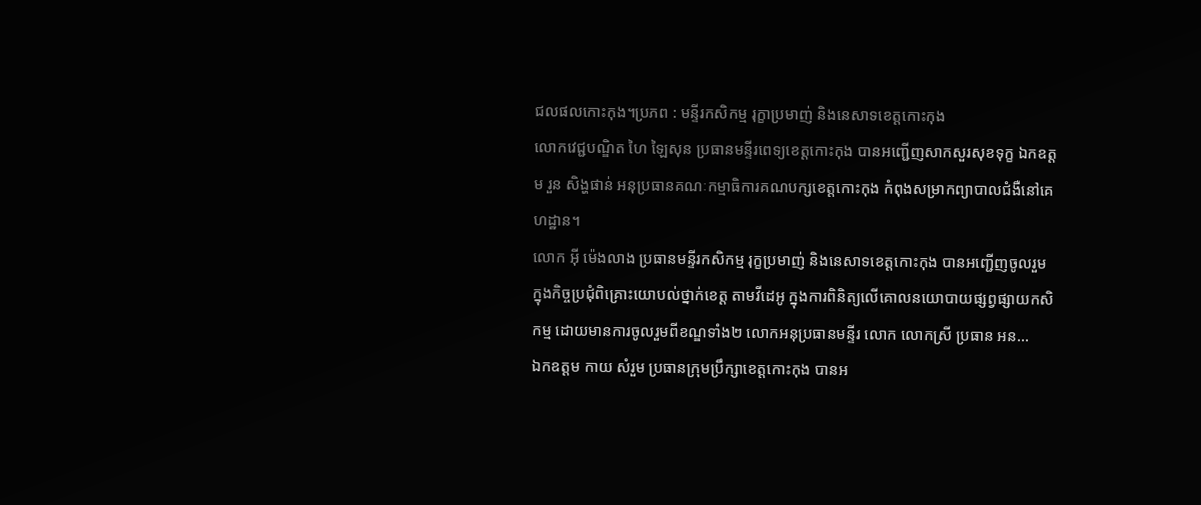ជលផលកោះកុង។ប្រភព : មន្ទីរកសិកម្ម រុក្ខាប្រមាញ់ និងនេសាទខេត្តកោះកុង
លោកវេជ្ជបណ្ឌិត ហៃ ឡៃសុន ប្រធានមន្ទីរពេទ្យខេត្តកោះកុង បានអញ្ជើញសាកសួរសុខទុក្ខ ឯកឧត្តម រួន សិង្ហផាន់ អនុប្រធានគណៈកម្មាធិការគណបក្សខេត្តកោះកុង កំពុងសម្រាកព្យាបាលជំងឺនៅគេហដ្ឋាន។
លោក អុី ម៉េងលាង ប្រធានមន្ទីរកសិកម្ម រុក្ខប្រមាញ់ និងនេសាទខេត្តកោះកុង បានអញ្ជើញចូលរួម ក្នុងកិច្ចប្រជុំពិគ្រោះយោបល់ថ្នាក់ខេត្ត តាមវីដេអូ ក្នុងការពិនិត្យលើគោលនយោបាយផ្សព្វផ្សាយកសិកម្ម ដោយមានការចូលរួមពីខណ្ឌទាំង២ លោកអនុប្រធានមន្ទីរ លោក លោកស្រី ប្រធាន អន...
ឯកឧត្តម កាយ សំរួម ប្រធានក្រុមប្រឹក្សាខេត្តកោះកុង បានអ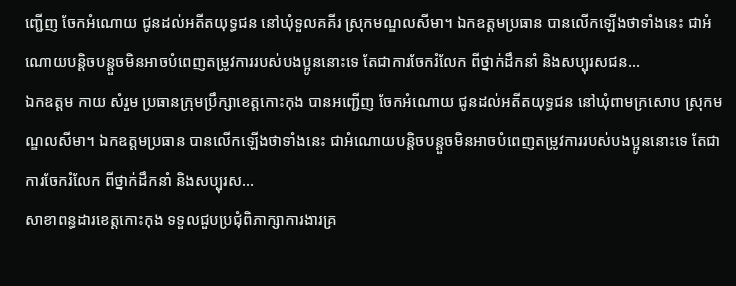ញ្ជើញ ចែកអំណោយ ជូនដល់អតីតយុទ្ធជន នៅឃុំទួលគគីរ ស្រុកមណ្ឌលសីមា។ ឯកឧត្តមប្រធាន បានលើកឡើងថាទាំងនេះ ជាអំណោយបន្តិចបន្តួចមិនអាចបំពេញតម្រូវការរបស់បងប្អូននោះទេ តែជាការចែករំលែក ពីថ្នាក់ដឹកនាំ និងសប្បុរសជន...
ឯកឧត្តម កាយ សំរួម ប្រធានក្រុមប្រឹក្សាខេត្តកោះកុង បានអញ្ជើញ ចែកអំណោយ ជូនដល់អតីតយុទ្ធជន នៅឃុំពាមក្រសោប ស្រុកមណ្ឌលសីមា។ ឯកឧត្តមប្រធាន បានលើកឡើងថាទាំងនេះ ជាអំណោយបន្តិចបន្តួចមិនអាចបំពេញតម្រូវការរបស់បងប្អូននោះទេ តែជាការចែករំលែក ពីថ្នាក់ដឹកនាំ និងសប្បុរស...
សាខាពន្ធដារខេត្តកោះកុង ទទួលជួបប្រជុំពិភាក្សាការងារគ្រ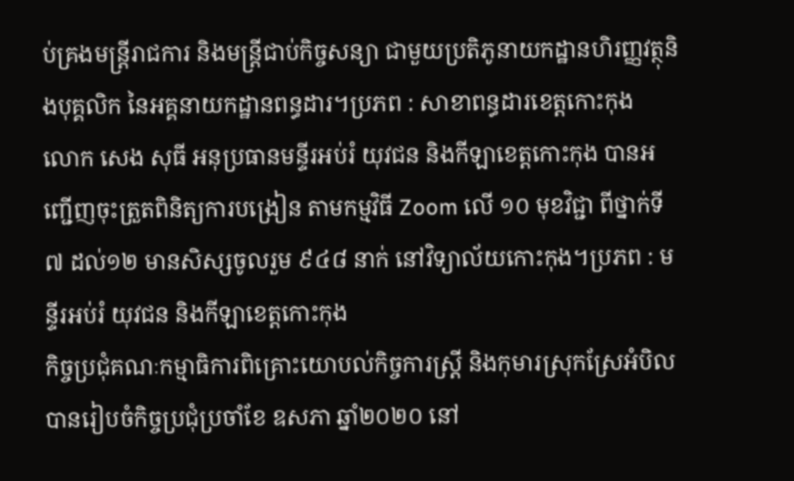ប់គ្រងមន្ត្រីរាជការ និងមន្ត្រីជាប់កិច្ចសន្យា ជាមួយប្រតិភូនាយកដ្ឋានហិរញ្ញវត្ថុនិងបុគ្គលិក នៃអគ្គនាយកដ្ឋានពន្ធដារ។ប្រភព : សាខាពន្ធដារខេត្តកោះកុង
លោក សេង សុធី អនុប្រធានមន្ទីរអប់រំ យុវជន និងកីឡាខេត្តកោះកុង បានអញ្ជើញចុះត្រួតពិនិត្យការបង្រៀន តាមកម្មវិធី Zoom លើ ១០ មុខវិជ្ជា ពីថ្នាក់ទី៧ ដល់១២ មានសិស្សចូលរួម ៩៤៨ នាក់ នៅវិទ្យាល័យកោះកុង។ប្រភព : មន្ទីរអប់រំ យុវជន និងកីឡាខេត្តកោះកុង
កិច្ចប្រជុំគណៈកម្មាធិការពិគ្រោះយោបល់កិច្ចការស្រ្តី និងកុមារស្រុកស្រែអំបិល បានរៀបចំកិច្ចប្រជុំប្រចាំខែ ឧសភា ឆ្នាំ២០២០ នៅ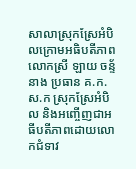សាលាស្រុកស្រែអំបិលក្រោមអធិបតីភាពលោកស្រី ឡាយ ចន្ទ័នាង ប្រធាន គ.ក.ស.ក ស្រុកស្រែអំបិល និងអញ្ចើញជាអធីបតីភាពដោយលោកជំទាវ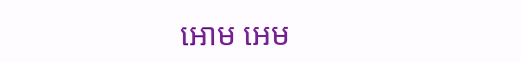អោម អេម